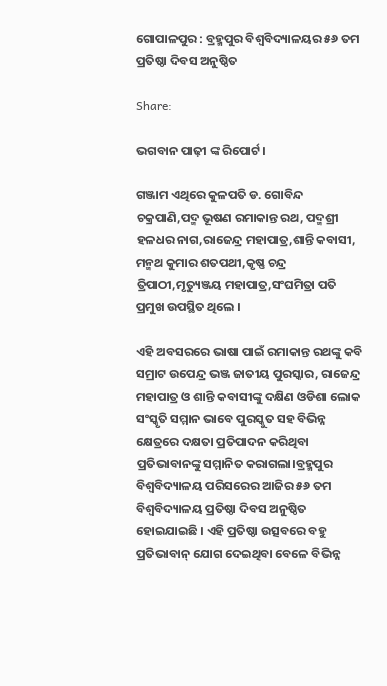ଗୋପାଳପୁର : ବ୍ରହ୍ମପୁର ବିଶ୍ଵବିଦ୍ୟାଳୟର ୫୬ ତମ ପ୍ରତିଷ୍ଠା ଦିବସ ଅନୁଷ୍ଠିତ

Share:

ଭଗବାନ ପାଢ଼ୀ ଙ୍କ ରିପୋର୍ଟ।

ଗଞ୍ଜାମ ଏଥିରେ କୁଳପତି ଡ. ଗୋବିନ୍ଦ ଚକ୍ରପାଣି,ପଦ୍ମ ଭୂଷଣ ରମାକାନ୍ତ ରଥ, ପଦ୍ମଶ୍ରୀ ହଳଧର ନାଗ,ରାଜେନ୍ଦ୍ର ମହାପାତ୍ର,ଶାନ୍ତି କବାସୀ, ମନ୍ମଥ କୁମାର ଶତପଥୀ,କୃଷ୍ଣ ଚନ୍ଦ୍ର ତ୍ରିପାଠୀ,ମୃତ୍ୟୁଞ୍ଜୟ ମହାପାତ୍ର,ସଂଘମିତ୍ରା ପତି ପ୍ରମୁଖ ଉପସ୍ଥିତ ଥିଲେ ।

ଏହି ଅବସରରେ ଭାଷା ପାଇଁ ରମାକାନ୍ତ ରଥଙ୍କୁ କବି ସମ୍ରାଟ ଉପେନ୍ଦ୍ର ଭଞ୍ଜ ଜାତୀୟ ପୁରସ୍କାର, ରାଜେନ୍ଦ୍ର ମହାପାତ୍ର ଓ ଶାନ୍ତି କବାସୀଙ୍କୁ ଦକ୍ଷିଣ ଓଡିଶା ଲୋକ ସଂସ୍କୃତି ସମ୍ମାନ ଭାବେ ପୁରସ୍କୁତ ସହ ବିଭିନ୍ନ କ୍ଷେତ୍ରରେ ଦକ୍ଷତା ପ୍ରତିପାଦନ କରିଥିବା ପ୍ରତିଭାବାନଙ୍କୁ ସମ୍ମାନିତ କରାଗଲା।ବ୍ରହ୍ମପୁର ବିଶ୍ଵବିଦ୍ୟାଳୟ ପରିସରେର ଆଜିର ୫୬ ତମ ବିଶ୍ଵବିଦ୍ୟାଳୟ ପ୍ରତିଷ୍ଠା ଦିବସ ଅନୁଷ୍ଠିତ ହୋଇଯାଇଛି । ଏହି ପ୍ରତିଷ୍ଠା ଉତ୍ସବରେ ବହୁ ପ୍ରତିଭାବାନ୍ ଯୋଗ ଦେଇଥିବା ବେଳେ ବିଭିନ୍ନ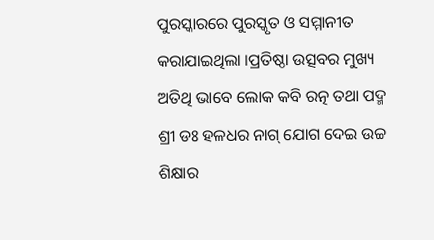ପୁରସ୍କାରରେ ପୁରସ୍କୃତ ଓ ସମ୍ମାନୀତ କରାଯାଇଥିଲା ।ପ୍ରତିଷ୍ଠା ଉତ୍ସବର ମୁଖ୍ୟ ଅତିଥି ଭାବେ ଲୋକ କବି ରତ୍ନ ତଥା ପଦ୍ମ ଶ୍ରୀ ଡଃ ହଳଧର ନାଗ୍ ଯୋଗ ଦେଇ ଉଚ୍ଚ ଶିକ୍ଷାର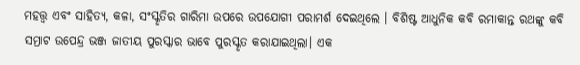ମହତ୍ତ୍ବ ଏବଂ ସାହିତ୍ଯ, କଳା, ସଂସ୍କୃତିର ଗାରିମା ଉପରେ ଉପଯୋଗୀ ପରାମର୍ଶ ଦେଇଥିଲେ । ବିଶିଷ୍ଟ ଆଧୁନିକ କବି ରମାକାନ୍ତ ରଥଙ୍କୁ କବି ସମ୍ରାଟ ଉପେନ୍ଦ୍ର ଭଞ୍ଜ ଜାତୀୟ ପୁରସ୍କାର ଭାବେ ପୁରସ୍କୃତ କରାଯାଇଥିଲା। ଏକ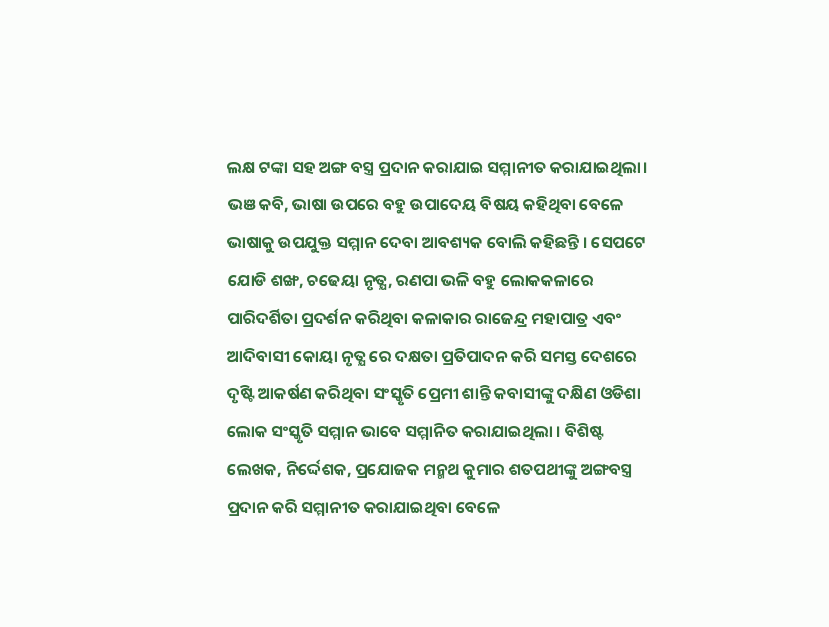ଲକ୍ଷ ଟଙ୍କା ସହ ଅଙ୍ଗ ବସ୍ତ୍ର ପ୍ରଦାନ କରାଯାଇ ସମ୍ମାନୀତ କରାଯାଇଥିଲା। ଭଞ କବି, ଭାଷା ଉପରେ ବହୁ ଉପାଦେୟ ବିଷୟ କହିଥିବା ବେଳେ ଭାଷାକୁ ଉପଯୁକ୍ତ ସମ୍ମାନ ଦେବା ଆବଶ୍ୟକ ବୋଲି କହିଛନ୍ତି । ସେପଟେ ଯୋଡି ଶଙ୍ଖ, ଚଢେୟା ନୃତ୍ଯ, ରଣପା ଭଳି ବହୁ ଲୋକକଳାରେ ପାରିଦର୍ଶିତା ପ୍ରଦର୍ଶନ କରିଥିବା କଳାକାର ରାଜେନ୍ଦ୍ର ମହାପାତ୍ର ଏବଂ ଆଦିବାସୀ କୋୟା ନୃତ୍ଯ ରେ ଦକ୍ଷତା ପ୍ରତିପାଦନ କରି ସମସ୍ତ ଦେଶରେ ଦୃଷ୍ଟି ଆକର୍ଷଣ କରିଥିବା ସଂସ୍କୃତି ପ୍ରେମୀ ଶାନ୍ତି କବାସୀଙ୍କୁ ଦକ୍ଷିଣ ଓଡିଶା ଲୋକ ସଂସ୍କୃତି ସମ୍ମାନ ଭାବେ ସମ୍ମାନିତ କରାଯାଇଥିଲା । ବିଶିଷ୍ଟ ଲେଖକ, ନିର୍ଦ୍ଦେଶକ, ପ୍ରଯୋଜକ ମନ୍ମଥ କୁମାର ଶତପଥୀଙ୍କୁ ଅଙ୍ଗବସ୍ତ୍ର ପ୍ରଦାନ କରି ସମ୍ମାନୀତ କରାଯାଇଥିବା ବେଳେ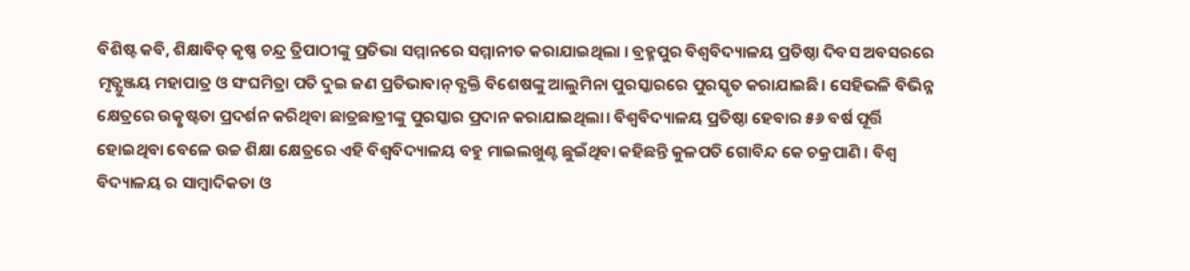ବିଶିଷ୍ଟ କବି, ଶିକ୍ଷାବିତ୍ କୃଷ୍ଣ ଚନ୍ଦ୍ର ତ୍ରିପାଠୀଙ୍କୁ ପ୍ରତିଭା ସମ୍ମାନରେ ସମ୍ମାନୀତ କରାଯାଇଥିଲା । ବ୍ରହ୍ମପୁର ବିଶ୍ଵବିଦ୍ୟାଳୟ ପ୍ରତିଷ୍ଠା ଦିବସ ଅବସରରେ ମୃତ୍ଯୁଞ୍ଜୟ ମହାପାତ୍ର ଓ ସଂଘମିତ୍ରା ପତି ଦୁଇ ଜଣ ପ୍ରତିଭାବାନ୍ ବ୍ଯକ୍ତି ବିଶେଷଙ୍କୁ ଆଲୁମିନା ପୁରସ୍କାରରେ ପୁରସ୍କୃତ କରାଯାଇଛି। ସେହିଭଳି ବିଭିନ୍ନ କ୍ଷେତ୍ରରେ ଉତ୍କୃଷ୍ଟତା ପ୍ରଦର୍ଶନ କରିଥିବା ଛାତ୍ରଛାତ୍ରୀଙ୍କୁ ପୁରସ୍କାର ପ୍ରଦାନ କରାଯାଇଥିଲା। ବିଶ୍ବବିଦ୍ୟାଳୟ ପ୍ରତିଷ୍ଠା ହେବାର ୫୬ ବର୍ଷ ପୂର୍ତ୍ତି ହୋଇଥିବା ବେଳେ ଉଚ୍ଚ ଶିକ୍ଷା କ୍ଷେତ୍ରରେ ଏହି ବିଶ୍ବବିଦ୍ୟାଳୟ ବହୁ ମାଇଲଖୁଣ୍ଟ ଛୁଇଁଥିବା କହିଛନ୍ତି କୁଳପତି ଗୋବିନ୍ଦ କେ ଚକ୍ରପାଣି । ବିଶ୍ଵ ବିଦ୍ୟାଳୟ ର ସାମ୍ବାଦିକତା ଓ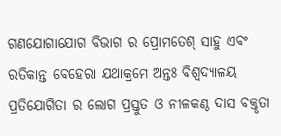ଗଣଯୋଗାଯୋଗ ବିଭାଗ ର ପ୍ରୋମତେଶ୍ ସାହୁ ଏବଂ ରତିକାନ୍ତ ବେହେରା ଯଥାକ୍ରମେ ଅନ୍ତଃ ବିଶ୍ବଦ୍ୟାଳୟ ପ୍ରତିଯୋଗିତା ର ଲୋଗ ପ୍ରସ୍ତୁତ ଓ ନୀଳକଣ୍ଠ ଦାସ ବକ୍ତୃତା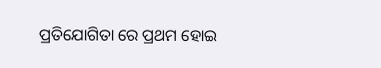ପ୍ରତିଯୋଗିତା ରେ ପ୍ରଥମ ହୋଇ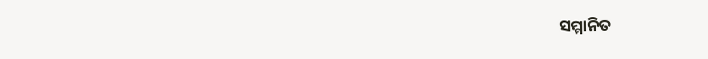ସମ୍ମାନିତ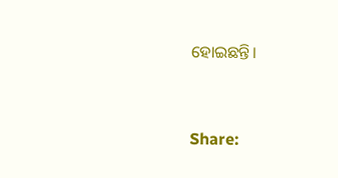ହୋଇଛନ୍ତି।


Share: